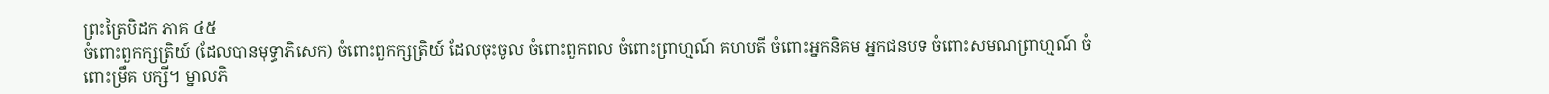ព្រះត្រៃបិដក ភាគ ៤៥
ចំពោះពួកក្សត្រិយ៍ (ដែលបានមុទ្ធាភិសេក) ចំពោះពួកក្សត្រិយ៍ ដែលចុះចូល ចំពោះពួកពល ចំពោះព្រាហ្មណ៍ គហបតី ចំពោះអ្នកនិគម អ្នកជនបទ ចំពោះសមណព្រាហ្មណ៍ ចំពោះម្រឹគ បក្សី។ ម្នាលភិ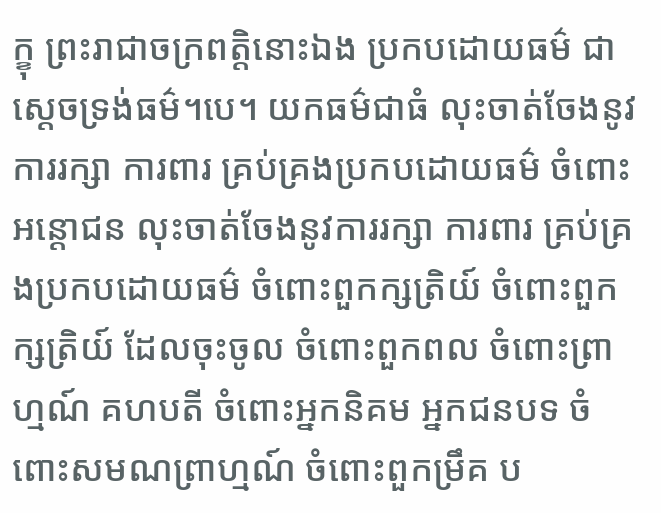ក្ខុ ព្រះរាជាចក្រពត្តិនោះឯង ប្រកបដោយធម៌ ជាស្តេចទ្រង់ធម៌។បេ។ យកធម៌ជាធំ លុះចាត់ចែងនូវការរក្សា ការពារ គ្រប់គ្រងប្រកបដោយធម៌ ចំពោះអន្តោជន លុះចាត់ចែងនូវការរក្សា ការពារ គ្រប់គ្រងប្រកបដោយធម៌ ចំពោះពួកក្សត្រិយ៍ ចំពោះពួកក្សត្រិយ៍ ដែលចុះចូល ចំពោះពួកពល ចំពោះព្រាហ្មណ៍ គហបតី ចំពោះអ្នកនិគម អ្នកជនបទ ចំពោះសមណព្រាហ្មណ៍ ចំពោះពួកម្រឹគ ប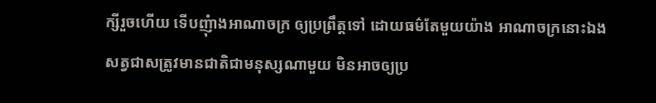ក្សីរួចហើយ ទើបញុំាងអាណាចក្រ ឲ្យប្រព្រឹត្តទៅ ដោយធម៌តែមួយយ៉ាង អាណាចក្រនោះឯង សត្វជាសត្រូវមានជាតិជាមនុស្សណាមួយ មិនអាចឲ្យប្រ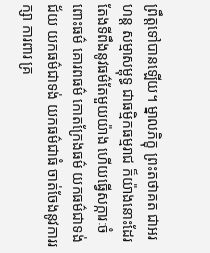ព្រឹត្តទៅបានឡើយ។ ម្នាលភិក្ខុ ព្រះតថាគត ជាអរហន្ត សម្មាសម្ពុទ្ធ ជាធម្មិកធម្មរាជ ក៏យ៉ាងនោះដែរ តែងទីពឹងនូវធម៌តែមួយយ៉ាង ហើយធ្វើសក្ការៈចំពោះធម៌ គោរពធម៌ កោតក្រែងធម៌ យកធម៌ជាទង់ជ័យ យកធម៌ជាទង់ យកធម៌ជាធំ ចាត់ចែងនូវការរក្សា ការពារ គ្រ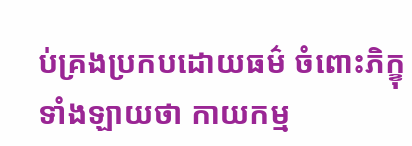ប់គ្រងប្រកបដោយធម៌ ចំពោះភិក្ខុទាំងឡាយថា កាយកម្ម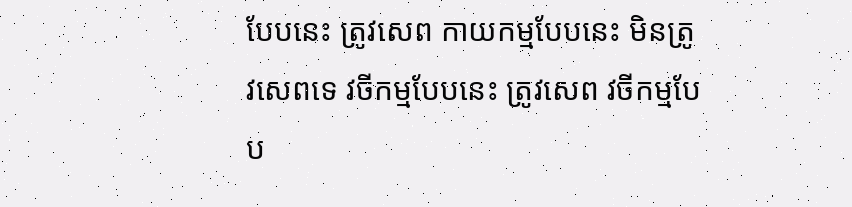បែបនេះ ត្រូវសេព កាយកម្មបែបនេះ មិនត្រូវសេពទេ វចីកម្មបែបនេះ ត្រូវសេព វចីកម្មបែប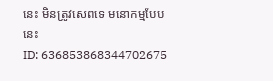នេះ មិនត្រូវសេពទេ មនោកម្មបែបនេះ
ID: 636853868344702675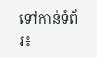ទៅកាន់ទំព័រ៖